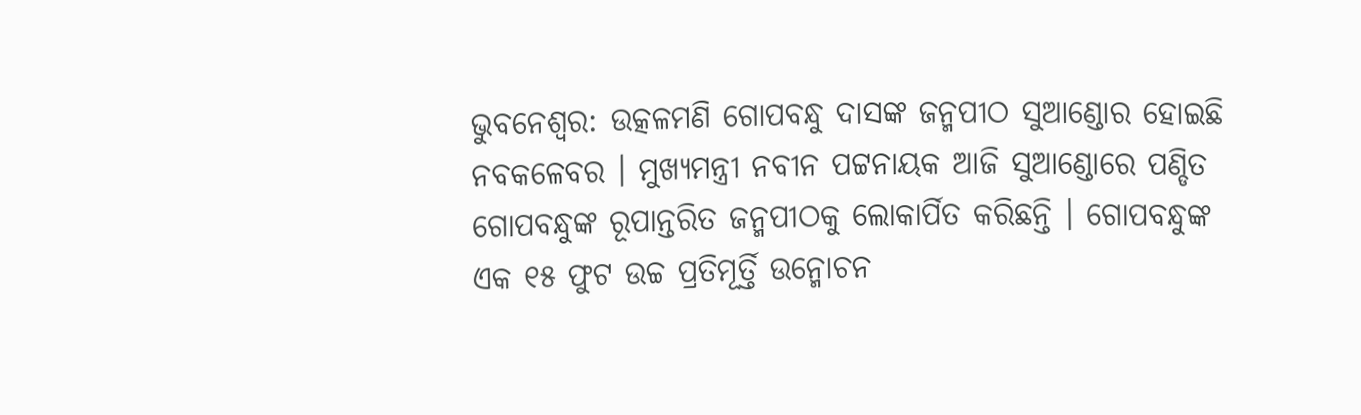ଭୁବନେଶ୍ବର: ଉତ୍କଳମଣି ଗୋପବନ୍ଧୁ ଦାସଙ୍କ ଜନ୍ମପୀଠ ସୁଆଣ୍ଡୋର ହୋଇଛି ନବକଳେବର । ମୁଖ୍ୟମନ୍ତ୍ରୀ ନବୀନ ପଟ୍ଟନାୟକ ଆଜି ସୁଆଣ୍ଡୋରେ ପଣ୍ଡିତ ଗୋପବନ୍ଧୁଙ୍କ ରୂପାନ୍ତରିତ ଜନ୍ମପୀଠକୁ ଲୋକାର୍ପିତ କରିଛନ୍ତି । ଗୋପବନ୍ଧୁଙ୍କ ଏକ ୧୫ ଫୁଟ ଉଚ୍ଚ ପ୍ରତିମୂର୍ତ୍ତି ଉନ୍ମୋଚନ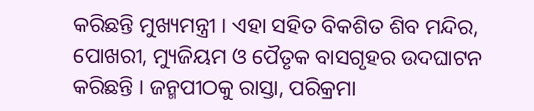କରିଛନ୍ତି ମୁଖ୍ୟମନ୍ତ୍ରୀ । ଏହା ସହିତ ବିକଶିତ ଶିବ ମନ୍ଦିର, ପୋଖରୀ, ମ୍ୟୁଜିୟମ ଓ ପୈତୃକ ବାସଗୃହର ଉଦଘାଟନ କରିଛନ୍ତି । ଜନ୍ମପୀଠକୁ ରାସ୍ତା, ପରିକ୍ରମା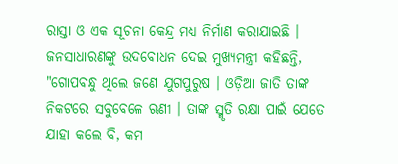ରାସ୍ତା ଓ ଏକ ସୂଚନା କେନ୍ଦ୍ର ମଧ୍ୟ ନିର୍ମାଣ କରାଯାଇଛି ।
ଜନସାଧାରଣଙ୍କୁ ଉଦବୋଧନ ଦେଇ ମୁଖ୍ୟମନ୍ତ୍ରୀ କହିଛନ୍ତି, "ଗୋପବନ୍ଧୁ ଥିଲେ ଜଣେ ଯୁଗପୁରୁଷ । ଓଡ଼ିଆ ଜାତି ତାଙ୍କ ନିକଟରେ ସବୁବେଳେ ଋଣୀ । ତାଙ୍କ ସ୍ମୃତି ରକ୍ଷା ପାଇଁ ଯେତେ ଯାହା କଲେ ବି, କମ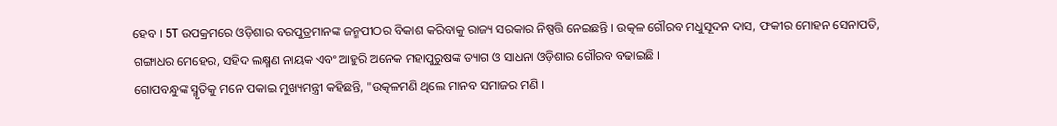ହେବ । 5T ଉପକ୍ରମରେ ଓଡ଼ିଶାର ବରପୁତ୍ରମାନଙ୍କ ଜନ୍ମପୀଠର ବିକାଶ କରିବାକୁ ରାଜ୍ୟ ସରକାର ନିଷ୍ପତ୍ତି ନେଇଛନ୍ତି । ଉତ୍କଳ ଗୌରବ ମଧୁସୂଦନ ଦାସ, ଫକୀର ମୋହନ ସେନାପତି, ଗଙ୍ଗାଧର ମେହେର, ସହିଦ ଲକ୍ଷ୍ମଣ ନାୟକ ଏବଂ ଆହୁରି ଅନେକ ମହାପୁରୁଷଙ୍କ ତ୍ୟାଗ ଓ ସାଧନା ଓଡ଼ିଶାର ଗୌରବ ବଢାଇଛି ।
ଗୋପବନ୍ଧୁଙ୍କ ସ୍ମୃତିକୁ ମନେ ପକାଇ ମୁଖ୍ୟମନ୍ତ୍ରୀ କହିଛନ୍ତି, "ଉତ୍କଳମଣି ଥିଲେ ମାନବ ସମାଜର ମଣି ।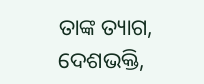ତାଙ୍କ ତ୍ୟାଗ, ଦେଶଭକ୍ତି,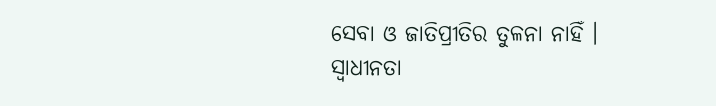ସେବା ଓ ଜାତିପ୍ରୀତିର ତୁଳନା ନାହିଁ । ସ୍ବାଧୀନତା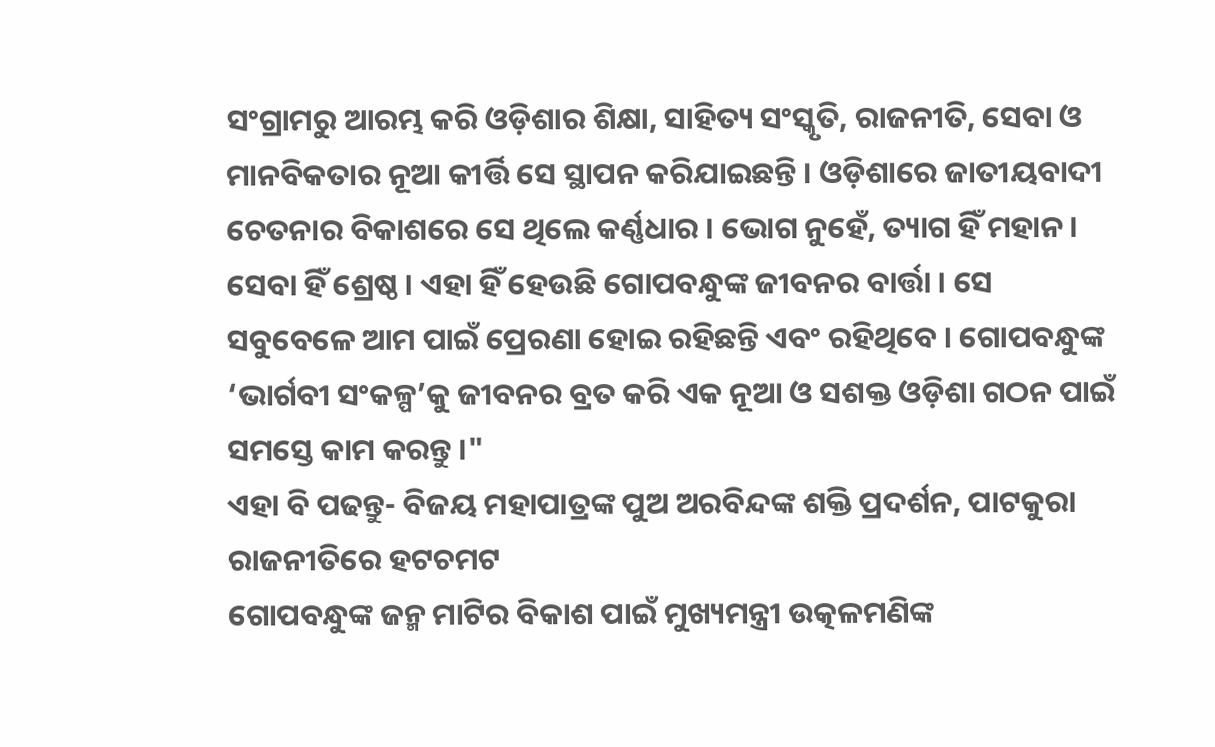ସଂଗ୍ରାମରୁ ଆରମ୍ଭ କରି ଓଡ଼ିଶାର ଶିକ୍ଷା, ସାହିତ୍ୟ ସଂସ୍କୃତି, ରାଜନୀତି, ସେବା ଓ ମାନବିକତାର ନୂଆ କୀର୍ତ୍ତି ସେ ସ୍ଥାପନ କରିଯାଇଛନ୍ତି । ଓଡ଼ିଶାରେ ଜାତୀୟବାଦୀ ଚେତନାର ବିକାଶରେ ସେ ଥିଲେ କର୍ଣ୍ଣଧାର । ଭୋଗ ନୁହେଁ, ତ୍ୟାଗ ହିଁ ମହାନ । ସେବା ହିଁ ଶ୍ରେଷ୍ଠ । ଏହା ହିଁ ହେଉଛି ଗୋପବନ୍ଧୁଙ୍କ ଜୀବନର ବାର୍ତ୍ତା । ସେ ସବୁବେଳେ ଆମ ପାଇଁ ପ୍ରେରଣା ହୋଇ ରହିଛନ୍ତି ଏବଂ ରହିଥିବେ । ଗୋପବନ୍ଧୁଙ୍କ ‘ଭାର୍ଗବୀ ସଂକଳ୍ପ’କୁ ଜୀବନର ବ୍ରତ କରି ଏକ ନୂଆ ଓ ସଶକ୍ତ ଓଡ଼ିଶା ଗଠନ ପାଇଁ ସମସ୍ତେ କାମ କରନ୍ତୁ ।"
ଏହା ବି ପଢନ୍ତୁ- ବିଜୟ ମହାପାତ୍ରଙ୍କ ପୁଅ ଅରବିନ୍ଦଙ୍କ ଶକ୍ତି ପ୍ରଦର୍ଶନ, ପାଟକୁରା ରାଜନୀତିରେ ହଟଚମଟ
ଗୋପବନ୍ଧୁଙ୍କ ଜନ୍ମ ମାଟିର ବିକାଶ ପାଇଁ ମୁଖ୍ୟମନ୍ତ୍ରୀ ଉତ୍କଳମଣିଙ୍କ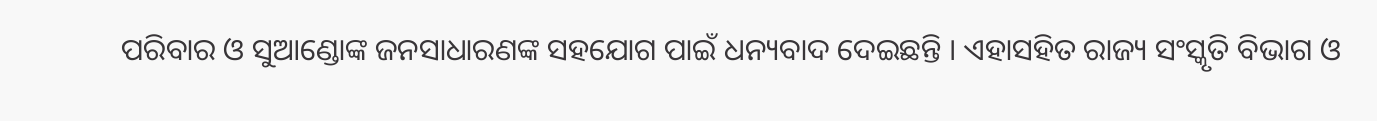ପରିବାର ଓ ସୁଆଣ୍ଡୋଙ୍କ ଜନସାଧାରଣଙ୍କ ସହଯୋଗ ପାଇଁ ଧନ୍ୟବାଦ ଦେଇଛନ୍ତି । ଏହାସହିତ ରାଜ୍ୟ ସଂସ୍କୃତି ବିଭାଗ ଓ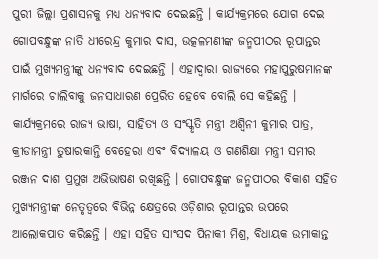ପୁରୀ ଜିଲ୍ଲା ପ୍ରଶାସନକୁ ମଧ୍ୟ ଧନ୍ୟବାଦ ଦେଇଛନ୍ତି । କାର୍ଯ୍ୟକ୍ରମରେ ଯୋଗ ଦେଇ ଗୋପବନ୍ଧୁଙ୍କ ନାତି ଧୀରେନ୍ଦ୍ର କୁମାର ଦାସ, ଉତ୍କଳମଣୀଙ୍କ ଜନ୍ମପୀଠର ରୂପାନ୍ତର ପାଇଁ ମୁଖ୍ୟମନ୍ତ୍ରୀଙ୍କୁ ଧନ୍ୟବାଦ ଦେଇଛନ୍ତି । ଏହାଦ୍ବାରା ରାଜ୍ୟରେ ମହାପୁରୁଷମାନଙ୍କ ମାର୍ଗରେ ଚାଲିବାକୁ ଜନସାଧାରଣ ପ୍ରେରିତ ହେବେ ବୋଲି ସେ କହିଛନ୍ତି ।
କାର୍ଯ୍ୟକ୍ରମରେ ରାଜ୍ୟ ଭାଷା, ସାହିତ୍ୟ ଓ ସଂସ୍କୃତି ମନ୍ତ୍ରୀ ଅଶ୍ବିନୀ କୁମାର ପାତ୍ର, କ୍ରୀଡାମନ୍ତ୍ରୀ ତୁଷାରକାନ୍ତି ବେହେରା ଏବଂ ବିଦ୍ୟାଳୟ ଓ ଗଣଶିକ୍ଷା ମନ୍ତ୍ରୀ ସମୀର ରଞ୍ଜନ ଦାଶ ପ୍ରମୁଖ ଅଭିଭାଷଣ ରଖିଛନ୍ତି । ଗୋପବନ୍ଧୁଙ୍କ ଜନ୍ମପୀଠର ବିକାଶ ସହିତ ମୁଖ୍ୟମନ୍ତ୍ରୀଙ୍କ ନେତୃତ୍ବରେ ବିଭିନ୍ନ କ୍ଷେତ୍ରରେ ଓଡ଼ିଶାର ରୂପାନ୍ତର ଉପରେ ଆଲୋକପାତ କରିଛନ୍ତି । ଏହା ସହିତ ସାଂସଦ ପିନାକୀ ମିଶ୍ର, ବିଧାୟକ ଉମାକାନ୍ତ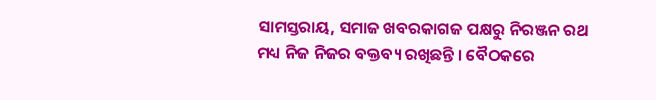ସାମସ୍ତରାୟ, ସମାଜ ଖବରକାଗଜ ପକ୍ଷରୁ ନିରଞ୍ଜନ ରଥ ମଧ୍ୟ ନିଜ ନିଜର ବକ୍ତବ୍ୟ ରଖିଛନ୍ତି । ବୈଠକରେ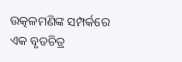ଉତ୍କଳମଣିଙ୍କ ସମ୍ପର୍କରେ ଏକ ବୃତଚିତ୍ର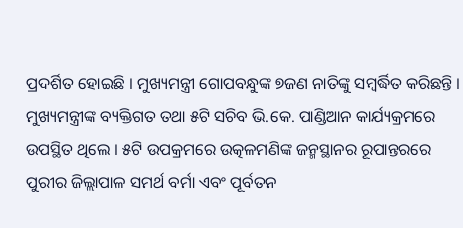ପ୍ରଦର୍ଶିତ ହୋଇଛି । ମୁଖ୍ୟମନ୍ତ୍ରୀ ଗୋପବନ୍ଧୁଙ୍କ ୭ଜଣ ନାତିଙ୍କୁ ସମ୍ବର୍ଦ୍ଧିତ କରିଛନ୍ତି । ମୁଖ୍ୟମନ୍ତ୍ରୀଙ୍କ ବ୍ୟକ୍ତିଗତ ତଥା ୫ଟି ସଚିବ ଭି.କେ. ପାଣ୍ଡିଆନ କାର୍ଯ୍ୟକ୍ରମରେ ଉପସ୍ଥିତ ଥିଲେ । ୫ଟି ଉପକ୍ରମରେ ଉତ୍କଳମଣିଙ୍କ ଜନ୍ମସ୍ଥାନର ରୂପାନ୍ତରରେ ପୁରୀର ଜିଲ୍ଲାପାଳ ସମର୍ଥ ବର୍ମା ଏବଂ ପୂର୍ବତନ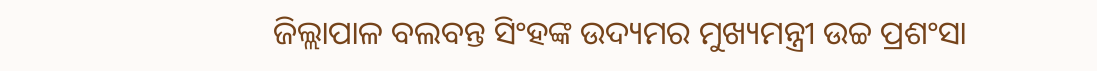ଜିଲ୍ଲାପାଳ ବଲବନ୍ତ ସିଂହଙ୍କ ଉଦ୍ୟମର ମୁଖ୍ୟମନ୍ତ୍ରୀ ଉଚ୍ଚ ପ୍ରଶଂସା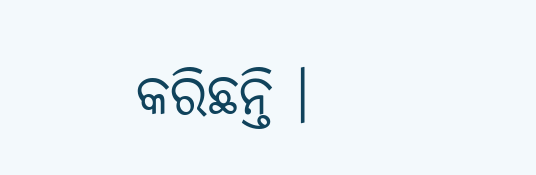କରିଛନ୍ତି ।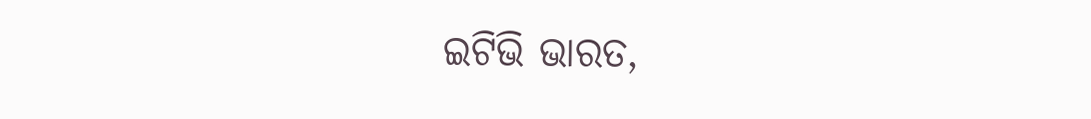ଇଟିଭି ଭାରତ,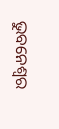ଭୁବନେଶ୍ବର